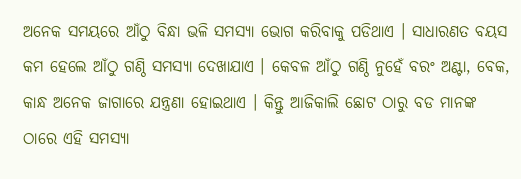ଅନେକ ସମୟରେ ଆଁଠୁ ବିନ୍ଧା ଭଳି ସମସ୍ଯା ଭୋଗ କରିବାକୁ ପଡିଥାଏ । ସାଧାରଣତ ବୟସ କମ ହେଲେ ଆଁଠୁ ଗଣ୍ଠି ସମସ୍ଯା ଦେଖାଯାଏ । କେବଳ ଆଁଠୁ ଗଣ୍ଠି ନୁହେଁ ବରଂ ଅଣ୍ଟା, ବେକ, କାନ୍ଧ ଅନେକ ଜାଗାରେ ଯନ୍ତ୍ରଣା ହୋଇଥାଏ । କିନ୍ତୁ ଆଜିକାଲି ଛୋଟ ଠାରୁ ବଡ ମାନଙ୍କ ଠାରେ ଏହି ସମସ୍ଯା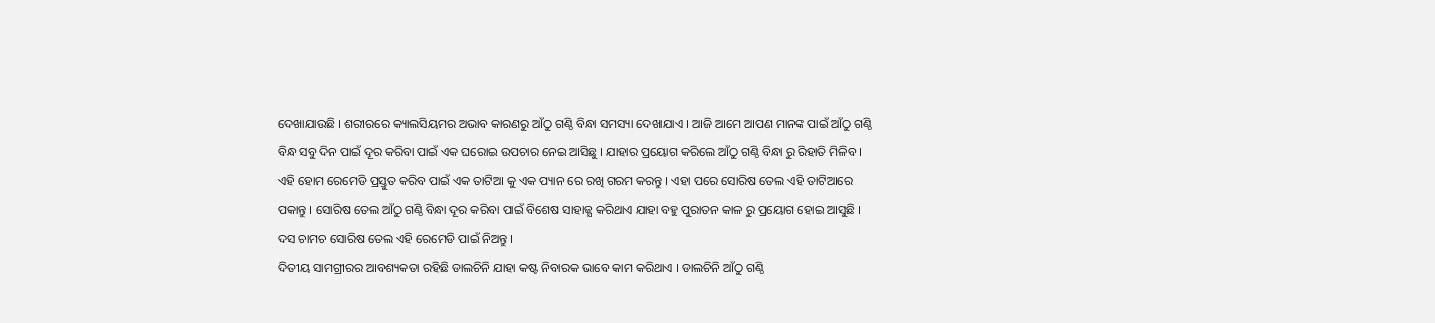ଦେଖାଯାଉଛି । ଶରୀରରେ କ୍ୟାଲସିୟମର ଅଭାବ କାରଣରୁ ଆଁଠୁ ଗଣ୍ଠି ବିନ୍ଧା ସମସ୍ୟା ଦେଖାଯାଏ । ଆଜି ଆମେ ଆପଣ ମାନଙ୍କ ପାଇଁ ଆଁଠୁ ଗଣ୍ଠି ବିନ୍ଧ ସବୁ ଦିନ ପାଇଁ ଦୂର କରିବା ପାଇଁ ଏକ ଘରୋଇ ଉପଚାର ନେଇ ଆସିଛୁ । ଯାହାର ପ୍ରୟୋଗ କରିଲେ ଆଁଠୁ ଗଣ୍ଠି ବିନ୍ଧା ରୁ ରିହାତି ମିଳିବ ।
ଏହି ହୋମ ରେମେଡି ପ୍ରସ୍ତୁତ କରିବ ପାଇଁ ଏକ ତାଟିଆ କୁ ଏକ ପ୍ୟାନ ରେ ରଖି ଗରମ କରନ୍ତୁ । ଏହା ପରେ ସୋରିଷ ତେଲ ଏହି ତାଟିଆରେ ପକାନ୍ତୁ । ସୋରିଷ ତେଲ ଆଁଠୁ ଗଣ୍ଠି ବିନ୍ଧା ଦୂର କରିବା ପାଇଁ ବିଶେଷ ସାହାଜ୍ଯ କରିଥାଏ ଯାହା ବହୁ ପୁରାତନ କାଳ ରୁ ପ୍ରୟୋଗ ହୋଇ ଆସୁଛି । ଦସ ଚାମଚ ସୋରିଷ ତେଲ ଏହି ରେମେଡି ପାଇଁ ନିଅନ୍ତୁ ।
ଦିତୀୟ ସାମଗ୍ରୀରର ଆବଶ୍ୟକତା ରହିଛି ଡାଲଚିନି ଯାହା କଷ୍ଟ ନିବାରକ ଭାବେ କାମ କରିଥାଏ । ଡାଲଚିନି ଆଁଠୁ ଗଣ୍ଠି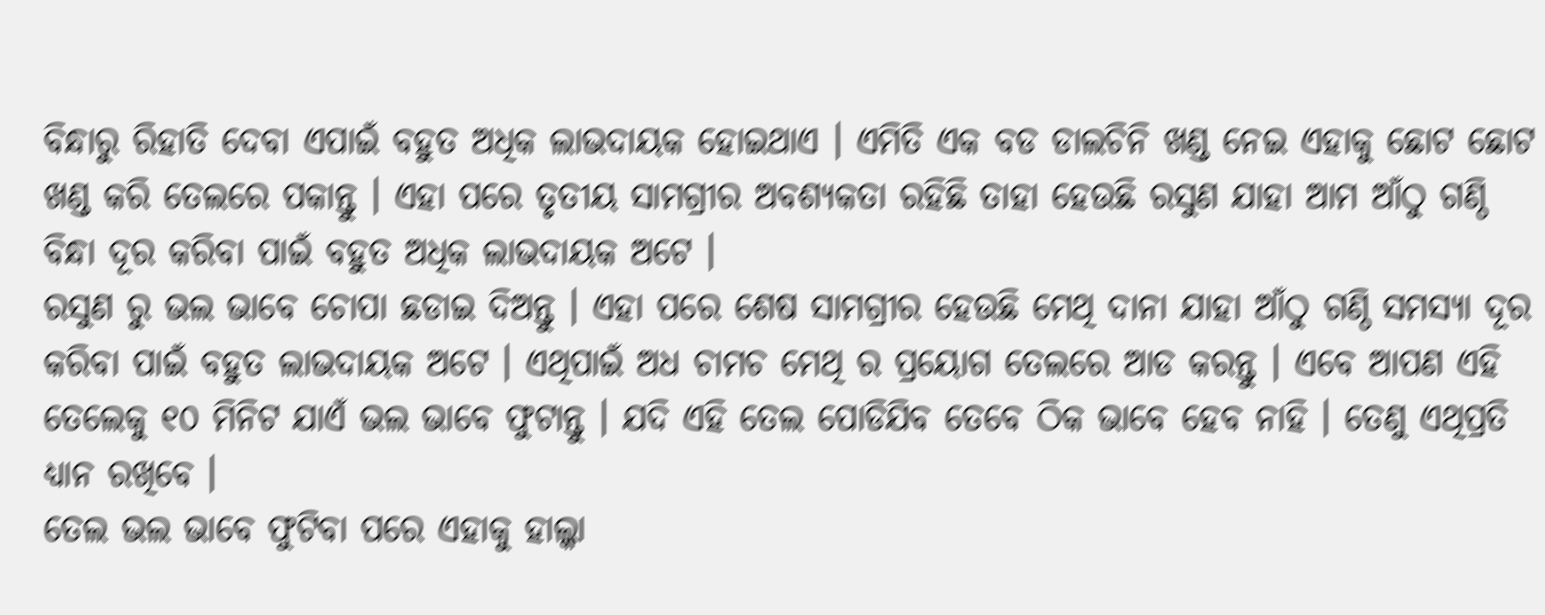ବିନ୍ଧାରୁ ରିହାତି ଦେବା ଏପାଇଁ ବହୁତ ଅଧିକ ଲାଭଦାୟକ ହୋଇଥାଏ । ଏମିତି ଏକ ବଡ ଡାଲଚିନି ଖଣ୍ଡ ନେଇ ଏହାକୁ ଛୋଟ ଛୋଟ ଖଣ୍ଡ କରି ତେଲରେ ପକାନ୍ତୁ । ଏହା ପରେ ତୃତୀୟ ସାମଗ୍ରୀର ଅବଶ୍ୟକତା ରହିଛି ତାହା ହେଉଛି ରସୁଣ ଯାହା ଆମ ଆଁଠୁ ଗଣ୍ଠି ବିନ୍ଧା ଦୂର କରିବା ପାଇଁ ବହୁତ ଅଧିକ ଲାଭଦାୟକ ଅଟେ ।
ରସୁଣ ରୁ ଭଲ ଭାବେ ଚୋପା ଛଡାଇ ଦିଅନ୍ତୁ । ଏହା ପରେ ଶେଷ ସାମଗ୍ରୀର ହେଉଛି ମେଥି ଦାନା ଯାହା ଆଁଠୁ ଗଣ୍ଠି ସମସ୍ୟା ଦୂର କରିବା ପାଇଁ ବହୁତ ଲାଭଦାୟକ ଅଟେ । ଏଥିପାଇଁ ଅଧ ଚାମଚ ମେଥି ର ପ୍ରୟୋଗ ତେଲରେ ଆଡ କରନ୍ତୁ । ଏବେ ଆପଣ ଏହି ତେଲେକୁ ୧୦ ମିନିଟ ଯାଏଁ ଭଲ ଭାବେ ଫୁଟାନ୍ତୁ । ଯଦି ଏହି ତେଲ ପୋଡିଯିବ ତେବେ ଠିକ ଭାବେ ହେବ ନାହି । ତେଣୁ ଏଥିପ୍ରତି ଧ୍ୟାନ ରଖିବେ ।
ତେଲ ଭଲ ଭାବେ ଫୁଟିବା ପରେ ଏହାକୁ ହାଲ୍କା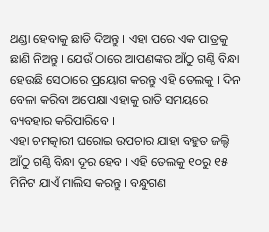ଥଣ୍ଡା ହେବାକୁ ଛାଡି ଦିଅନ୍ତୁ । ଏହା ପରେ ଏକ ପାତ୍ରକୁ ଛାଣି ନିଅନ୍ତୁ । ଯେଉଁ ଠାରେ ଆପଣଙ୍କର ଆଁଠୁ ଗଣ୍ଠି ବିନ୍ଧା ହେଉଛି ସେଠାରେ ପ୍ରୟୋଗ କରନ୍ତୁ ଏହି ତେଲକୁ । ଦିନ ବେଳା କରିବା ଅପେକ୍ଷା ଏହାକୁ ରାତି ସମୟରେ ବ୍ୟବହାର କରିପାରିବେ ।
ଏହା ଚମତ୍କାରୀ ଘରୋଇ ଉପଚାର ଯାହା ବହୁତ ଜଲ୍ଦି ଆଁଠୁ ଗଣ୍ଠି ବିନ୍ଧା ଦୂର ହେବ । ଏହି ତେଲକୁ ୧୦ରୁ ୧୫ ମିନିଟ ଯାଏଁ ମାଲିସ କରନ୍ତୁ । ବନ୍ଧୁଗଣ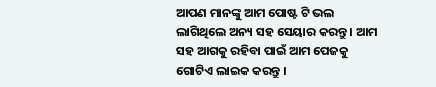ଆପଣ ମାନଙ୍କୁ ଆମ ପୋଷ୍ଟ ଟି ଭଲ ଲାଗିଥିଲେ ଅନ୍ୟ ସହ ସେୟାର କରନ୍ତୁ । ଆମ ସହ ଆଗକୁ ରହିବା ପାଇଁ ଆମ ପେଜକୁ ଗୋଟିଏ ଲାଇକ କରନ୍ତୁ ।